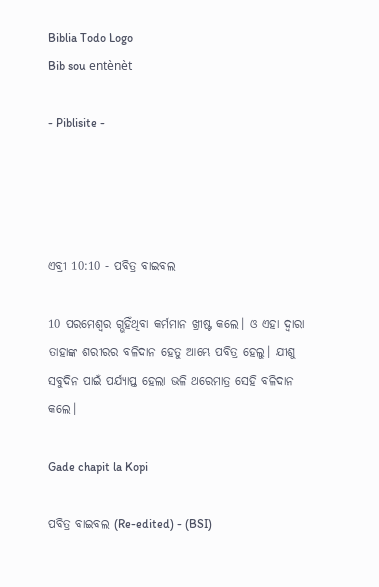Biblia Todo Logo
Bib sou entènèt

- Piblisite -




ଏବ୍ରୀ 10:10 - ପବିତ୍ର ବାଇବଲ

10 ପରମେଶ୍ୱର ଗ୍ଭହିଁଥିବା କର୍ମମାନ ଖ୍ରୀଷ୍ଟ କଲେ। ଓ ଏହା ଦ୍ୱାରା ତାହାଙ୍କ ଶରୀରର ବଳିଦାନ ହେତୁ ଆମ୍ଭେ ପବିତ୍ର ହେଲୁ। ଯୀଶୁ ସବୁଦିନ ପାଇଁ ପର୍ଯ୍ୟାପ୍ତ ହେଲା ଭଳି ଥରେମାତ୍ର ସେହି ବଳିଦାନ କଲେ।

Gade chapit la Kopi

ପବିତ୍ର ବାଇବଲ (Re-edited) - (BSI)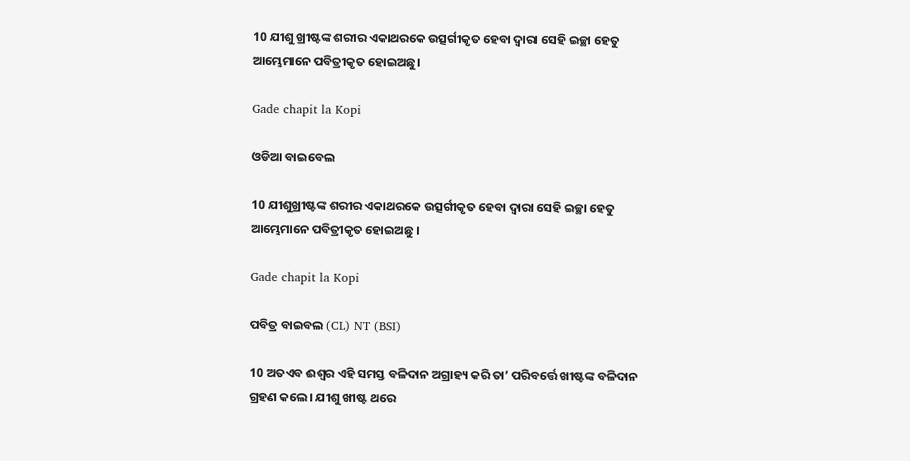10 ଯୀଶୁ ଖ୍ରୀଷ୍ଟଙ୍କ ଶରୀର ଏକାଥରକେ ଉତ୍ସର୍ଗୀକୃତ ହେବା ଦ୍ଵାରା ସେହି ଇଚ୍ଛା ହେତୁ ଆମ୍ଭେମାନେ ପବିତ୍ରୀକୃତ ହୋଇଅଛୁ।

Gade chapit la Kopi

ଓଡିଆ ବାଇବେଲ

10 ଯୀଶୁଖ୍ରୀଷ୍ଟଙ୍କ ଶରୀର ଏକାଥରକେ ଉତ୍ସର୍ଗୀକୃତ ହେବା ଦ୍ୱାରା ସେହି ଇଚ୍ଛା ହେତୁ ଆମ୍ଭେମାନେ ପବିତ୍ରୀକୃତ ହୋଇଅଛୁ ।

Gade chapit la Kopi

ପବିତ୍ର ବାଇବଲ (CL) NT (BSI)

10 ଅତଏବ ଈଶ୍ୱର ଏହି ସମସ୍ତ ବଳିଦାନ ଅଗ୍ରାହ୍ୟ କରି ତା’ ପରିବର୍ତ୍ତେ ଖୀଷ୍ଟଙ୍କ ବଳିଦାନ ଗ୍ରହଣ କଲେ। ଯୀଶୁ ଖୀଷ୍ଟ ଥରେ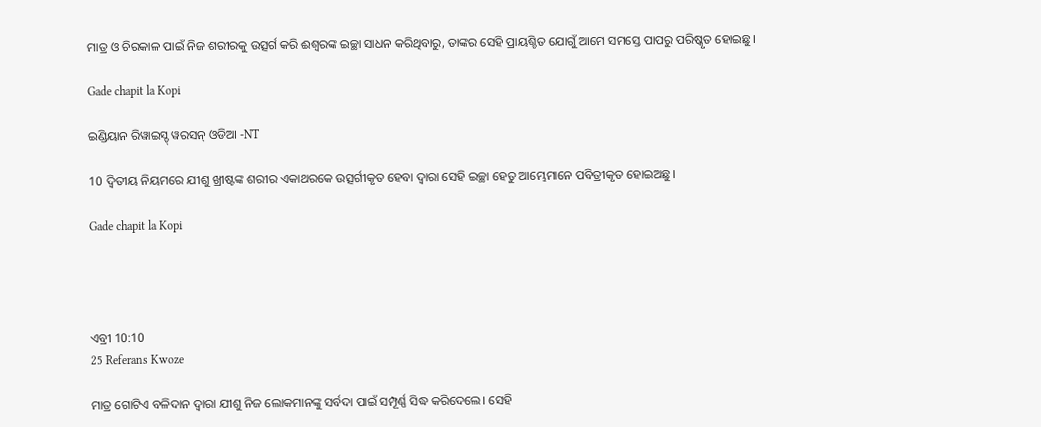ମାତ୍ର ଓ ଚିରକାଳ ପାଇଁ ନିଜ ଶରୀରକୁ ଉତ୍ସର୍ଗ କରି ଈଶ୍ୱରଙ୍କ ଇଚ୍ଛା ସାଧନ କରିଥିବାରୁ, ତାଙ୍କର ସେହି ପ୍ରାୟଶ୍ଚିତ ଯୋଗୁଁ ଆମେ ସମସ୍ତେ ପାପରୁ ପରିଷ୍କୃତ ହୋଇଛୁ।

Gade chapit la Kopi

ଇଣ୍ଡିୟାନ ରିୱାଇସ୍ଡ୍ ୱରସନ୍ ଓଡିଆ -NT

10 ଦ୍ବିତୀୟ ନିୟମରେ ଯୀଶୁ ଖ୍ରୀଷ୍ଟଙ୍କ ଶରୀର ଏକାଥରକେ ଉତ୍ସର୍ଗୀକୃତ ହେବା ଦ୍ୱାରା ସେହି ଇଚ୍ଛା ହେତୁ ଆମ୍ଭେମାନେ ପବିତ୍ରୀକୃତ ହୋଇଅଛୁ।

Gade chapit la Kopi




ଏବ୍ରୀ 10:10
25 Referans Kwoze

ମାତ୍ର ଗୋଟିଏ ବଳିଦାନ ଦ୍ୱାରା ଯୀଶୁ ନିଜ ଲୋକମାନଙ୍କୁ ସର୍ବଦା ପାଇଁ ସମ୍ପୂର୍ଣ୍ଣ ସିଦ୍ଧ କରିଦେଲେ। ସେହି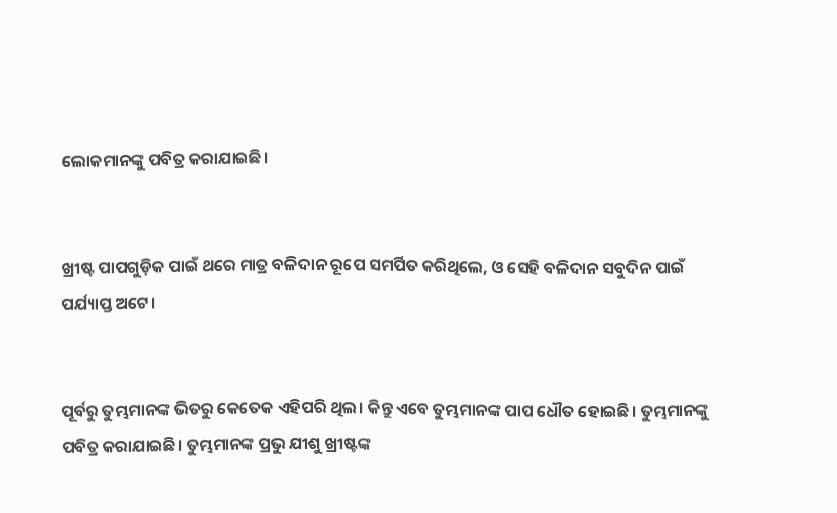ଲୋକମାନଙ୍କୁ ପବିତ୍ର କରାଯାଇଛି।


ଖ୍ରୀଷ୍ଟ ପାପଗୁଡ଼ିକ ପାଇଁ ଥରେ ମାତ୍ର ବଳିଦାନ ରୂପେ ସମର୍ପିତ କରିଥିଲେ, ଓ ସେହି ବଳିଦାନ ସବୁଦିନ ପାଇଁ ପର୍ଯ୍ୟାପ୍ତ ଅଟେ।


ପୂର୍ବରୁ ତୁମ୍ଭମାନଙ୍କ ଭିତରୁ କେତେକ ଏହିପରି ଥିଲ। କିନ୍ତୁ ଏବେ ତୁମ୍ଭମାନଙ୍କ ପାପ ଧୌତ ହୋଇଛି। ତୁମ୍ଭମାନଙ୍କୁ ପବିତ୍ର କରାଯାଇଛି। ତୁମ୍ଭମାନଙ୍କ ପ୍ରଭୁ ଯୀଶୁ ଖ୍ରୀଷ୍ଟଙ୍କ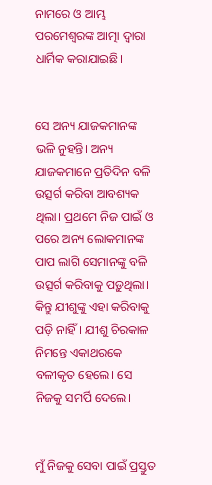ନାମରେ ଓ ଆମ୍ଭ ପରମେଶ୍ୱରଙ୍କ ଆତ୍ମା ଦ୍ୱାରା ଧାର୍ମିକ କରାଯାଇଛି।


ସେ ଅନ୍ୟ ଯାଜକମାନଙ୍କ ଭଳି ନୁହନ୍ତି। ଅନ୍ୟ ଯାଜକମାନେ ପ୍ରତିଦିନ ବଳି ଉତ୍ସର୍ଗ କରିବା ଆବଶ୍ୟକ ଥିଲା। ପ୍ରଥମେ ନିଜ ପାଇଁ ଓ ପରେ ଅନ୍ୟ ଲୋକମାନଙ୍କ ପାପ ଲାଗି ସେମାନଙ୍କୁ ବଳି ଉତ୍ସର୍ଗ କରିବାକୁ ପଡ଼ୁଥିଲା। କିନ୍ତୁ ଯୀଶୁଙ୍କୁ ଏହା କରିବାକୁ ପଡ଼ି ନାହିଁ। ଯୀଶୁ ଚିରକାଳ ନିମନ୍ତେ ଏକାଥରକେ ବଳୀକୃତ ହେଲେ। ସେ ନିଜକୁ ସମର୍ପି ଦେଲେ।


ମୁଁ ନିଜକୁ ସେବା ପାଇଁ ପ୍ରସ୍ତୁତ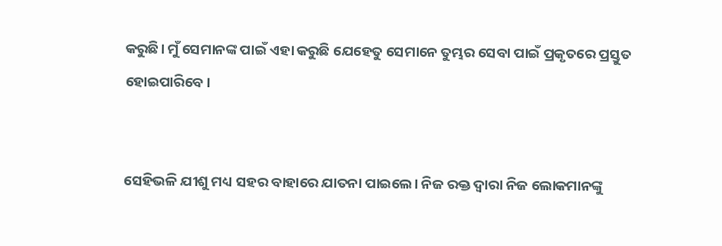କରୁଛି। ମୁଁ ସେମାନଙ୍କ ପାଇଁ ଏହା କରୁଛି ଯେହେତୁ ସେମାନେ ତୁମ୍ଭର ସେବା ପାଇଁ ପ୍ରକୃତରେ ପ୍ରସ୍ତୁତ ହୋଇପାରିବେ।


ସେହିଭଳି ଯୀଶୁ ମଧ୍ୟ ସହର ବାହାରେ ଯାତନା ପାଇଲେ। ନିଜ ରକ୍ତ ଦ୍ୱାରା ନିଜ ଲୋକମାନଙ୍କୁ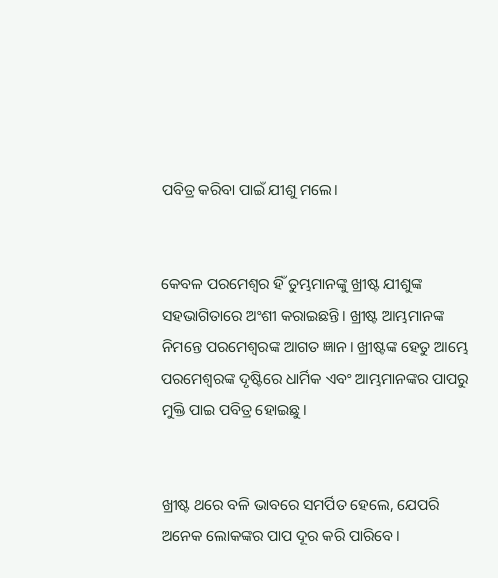ପବିତ୍ର କରିବା ପାଇଁ ଯୀଶୁ ମଲେ।


କେବଳ ପରମେଶ୍ୱର ହିଁ ତୁମ୍ଭମାନଙ୍କୁ ଖ୍ରୀଷ୍ଟ ଯୀଶୁଙ୍କ ସହଭାଗିତାରେ ଅଂଶୀ କରାଇଛନ୍ତି। ଖ୍ରୀଷ୍ଟ ଆମ୍ଭମାନଙ୍କ ନିମନ୍ତେ ପରମେଶ୍ୱରଙ୍କ ଆଗତ ଜ୍ଞାନ। ଖ୍ରୀଷ୍ଟଙ୍କ ହେତୁ ଆମ୍ଭେ ପରମେଶ୍ୱରଙ୍କ ଦୃଷ୍ଟିରେ ଧାର୍ମିକ ଏବଂ ଆମ୍ଭମାନଙ୍କର ପାପରୁ ମୁକ୍ତି ପାଇ ପବିତ୍ର ହୋଇଛୁ।


ଖ୍ରୀଷ୍ଟ ଥରେ ବଳି ଭାବରେ ସମର୍ପିତ ହେଲେ, ଯେପରି ଅନେକ ଲୋକଙ୍କର ପାପ ଦୂର କରି ପାରିବେ।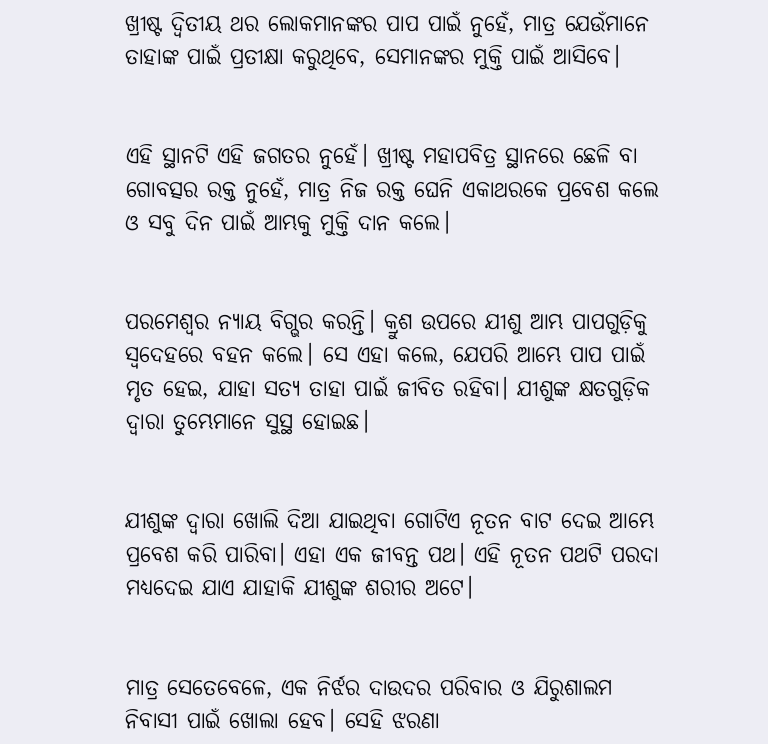ଖ୍ରୀଷ୍ଟ ଦ୍ୱିତୀୟ ଥର ଲୋକମାନଙ୍କର ପାପ ପାଇଁ ନୁହେଁ, ମାତ୍ର ଯେଉଁମାନେ ତାହାଙ୍କ ପାଇଁ ପ୍ରତୀକ୍ଷା କରୁଥିବେ, ସେମାନଙ୍କର ମୁକ୍ତି ପାଇଁ ଆସିବେ।


ଏହି ସ୍ଥାନଟି ଏହି ଜଗତର ନୁହେଁ। ଖ୍ରୀଷ୍ଟ ମହାପବିତ୍ର ସ୍ଥାନରେ ଛେଳି ବା ଗୋବତ୍ସର ରକ୍ତ ନୁହେଁ, ମାତ୍ର ନିଜ ରକ୍ତ ଘେନି ଏକାଥରକେ ପ୍ରବେଶ କଲେ ଓ ସବୁ ଦିନ ପାଇଁ ଆମ୍ଭକୁ ମୁକ୍ତି ଦାନ କଲେ।


ପରମେଶ୍ୱର ନ୍ୟାୟ ବିଗ୍ଭର କରନ୍ତି। କ୍ରୁଶ ଉପରେ ଯୀଶୁ ଆମ୍ଭ ପାପଗୁଡ଼ିକୁ ସ୍ୱଦେହରେ ବହନ କଲେ। ସେ ଏହା କଲେ, ଯେପରି ଆମ୍ଭେ ପାପ ପାଇଁ ମୃତ ହେଇ, ଯାହା ସତ୍ୟ ତାହା ପାଇଁ ଜୀବିତ ରହିବା। ଯୀଶୁଙ୍କ କ୍ଷତଗୁଡ଼ିକ ଦ୍ୱାରା ତୁମ୍ଭେମାନେ ସୁସ୍ଥ ହୋଇଛ।


ଯୀଶୁଙ୍କ ଦ୍ୱାରା ଖୋଲି ଦିଆ ଯାଇଥିବା ଗୋଟିଏ ନୂତନ ବାଟ ଦେଇ ଆମ୍ଭେ ପ୍ରବେଶ କରି ପାରିବା। ଏହା ଏକ ଜୀବନ୍ତ ପଥ। ଏହି ନୂତନ ପଥଟି ପରଦା ମଧ୍ୟଦେଇ ଯାଏ ଯାହାକି ଯୀଶୁଙ୍କ ଶରୀର ଅଟେ।


ମାତ୍ର ସେତେବେଳେ, ଏକ ନିର୍ଝର ଦାଉଦର ପରିବାର ଓ ଯିରୁଶାଲମ ନିବାସୀ ପାଇଁ ଖୋଲା ହେବ। ସେହି ଝରଣା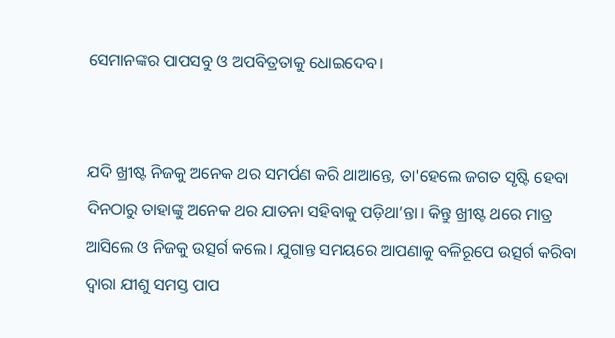ସେମାନଙ୍କର ପାପସବୁ ଓ ଅପବିତ୍ରତାକୁ ଧୋଇଦେବ।


ଯଦି ଖ୍ରୀଷ୍ଟ ନିଜକୁ ଅନେକ ଥର ସମର୍ପଣ କରି ଥାଆନ୍ତେ, ତା'ହେଲେ ଜଗତ ସୃଷ୍ଟି ହେବା ଦିନଠାରୁ ତାହାଙ୍କୁ ଅନେକ ଥର ଯାତନା ସହିବାକୁ ପଡ଼ିଥା’ନ୍ତା। କିନ୍ତୁ ଖ୍ରୀଷ୍ଟ ଥରେ ମାତ୍ର ଆସିଲେ ଓ ନିଜକୁ ଉତ୍ସର୍ଗ କଲେ। ଯୁଗାନ୍ତ ସମୟରେ ଆପଣାକୁ ବଳିରୂପେ ଉତ୍ସର୍ଗ କରିବା ଦ୍ୱାରା ଯୀଶୁ ସମସ୍ତ ପାପ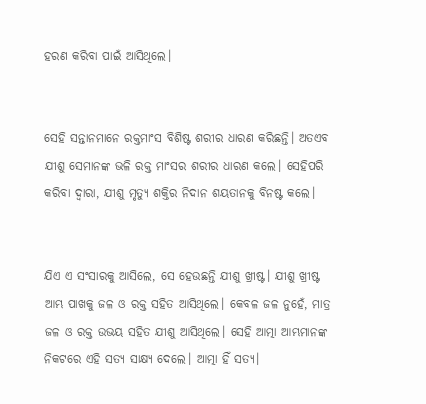ହରଣ କରିବା ପାଇଁ ଆସିଥିଲେ।


ସେହି ସନ୍ତାନମାନେ ରକ୍ତମାଂସ ବିଶିଷ୍ଟ ଶରୀର ଧାରଣ କରିଛନ୍ତି। ଅତଏବ ଯୀଶୁ ସେମାନଙ୍କ ଭଳି ରକ୍ତ ମାଂସର ଶରୀର ଧାରଣ କଲେ। ସେହିପରି କରିବା ଦ୍ୱାରା, ଯୀଶୁ ମୃତ୍ୟୁ ଶକ୍ତିର ନିଦାନ ଶୟତାନକୁ ବିନଷ୍ଟ କଲେ।


ଯିଏ ଏ ସଂସାରକୁ ଆସିଲେ, ସେ ହେଉଛନ୍ତି ଯୀଶୁ ଖ୍ରୀଷ୍ଟ। ଯୀଶୁ ଖ୍ରୀଷ୍ଟ ଆମ୍ଭ ପାଖକୁ ଜଳ ଓ ରକ୍ତ ସହିତ ଆସିଥିଲେ। କେବଳ ଜଳ ନୁହେଁ, ମାତ୍ର ଜଳ ଓ ରକ୍ତ ଉଭୟ ସହିତ ଯୀଶୁ ଆସିଥିଲେ। ସେହି ଆତ୍ମା ଆମ୍ଭମାନଙ୍କ ନିକଟରେ ଏହି ସତ୍ୟ ସାକ୍ଷ୍ୟ ଦେଲେ। ଆତ୍ମା ହିଁ ସତ୍ୟ।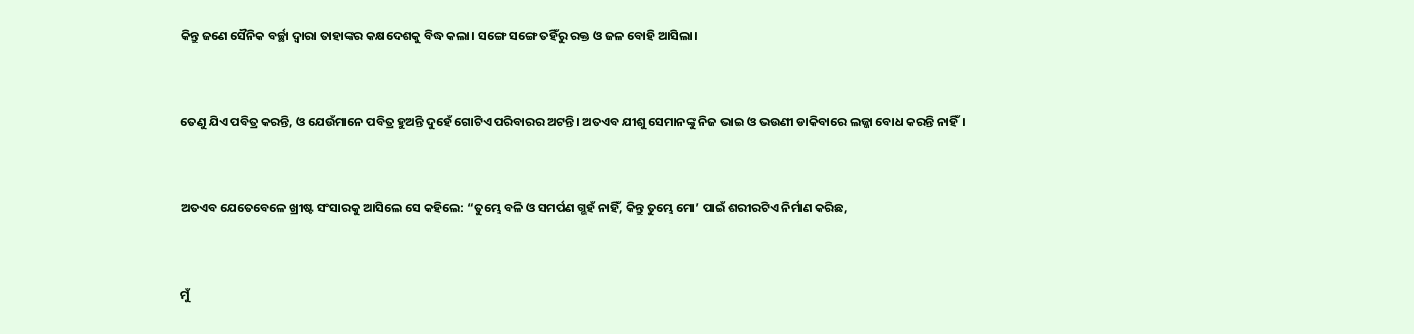କିନ୍ତୁ ଜଣେ ସୈନିକ ବର୍ଚ୍ଛା ଦ୍ୱାରା ତାହାଙ୍କର କକ୍ଷଦେଶକୁ ବିଦ୍ଧ କଲା। ସଙ୍ଗେ ସଙ୍ଗେ ତହିଁରୁ ରକ୍ତ ଓ ଜଳ ବୋହି ଆସିଲା।


ତେଣୁ ଯିଏ ପବିତ୍ର କରନ୍ତି, ଓ ଯେଉଁମାନେ ପବିତ୍ର ହୁଅନ୍ତି ଦୁହେଁ ଗୋଟିଏ ପରିବାରର ଅଟନ୍ତି। ଅତଏବ ଯୀଶୁ ସେମାନଙ୍କୁ ନିଜ ଭାଇ ଓ ଭଉଣୀ ଡାକିବାରେ ଲଜ୍ଜା ବୋଧ କରନ୍ତି ନାହିଁ।


ଅତଏବ ଯେତେବେଳେ ଖ୍ରୀଷ୍ଟ ସଂସାରକୁ ଆସିଲେ ସେ କହିଲେ: “ତୁମ୍ଭେ ବଳି ଓ ସମର୍ପଣ ଗ୍ଭହଁ ନାହିଁ, କିନ୍ତୁ ତୁମ୍ଭେ ମୋ’ ପାଇଁ ଶରୀରଟିଏ ନିର୍ମାଣ କରିଛ,


ମୁଁ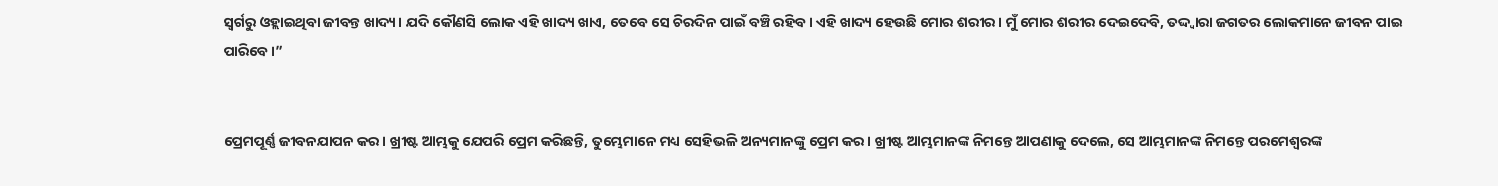ସ୍ୱର୍ଗରୁ ଓହ୍ଲାଇଥିବା ଜୀବନ୍ତ ଖାଦ୍ୟ। ଯଦି କୌଣସି ଲୋକ ଏହି ଖାଦ୍ୟ ଖାଏ, ତେବେ ସେ ଚିରଦିନ ପାଇଁ ବଞ୍ଚି ରହିବ। ଏହି ଖାଦ୍ୟ ହେଉଛି ମୋର ଶରୀର। ମୁଁ ମୋର ଶରୀର ଦେଇଦେବି, ତଦ୍ଦ୍ୱାରା ଜଗତର ଲୋକମାନେ ଜୀବନ ପାଇ ପାରିବେ।”


ପ୍ରେମପୂର୍ଣ୍ଣ ଜୀବନଯାପନ କର। ଖ୍ରୀଷ୍ଟ ଆମ୍ଭକୁ ଯେପରି ପ୍ରେମ କରିଛନ୍ତି, ତୁମ୍ଭେମାନେ ମଧ୍ୟ ସେହିଭଳି ଅନ୍ୟମାନଙ୍କୁ ପ୍ରେମ କର। ଖ୍ରୀଷ୍ଟ ଆମ୍ଭମାନଙ୍କ ନିମନ୍ତେ ଆପଣାକୁ ଦେଲେ, ସେ ଆମ୍ଭମାନଙ୍କ ନିମନ୍ତେ ପରମେଶ୍ୱରଙ୍କ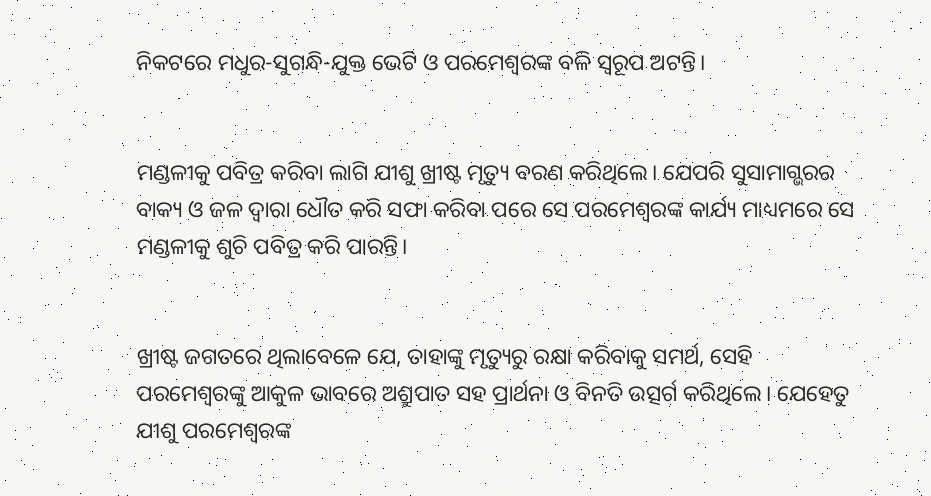ନିକଟରେ ମଧୁର-ସୁଗନ୍ଧି-ଯୁକ୍ତ ଭେଟି ଓ ପରମେଶ୍ୱରଙ୍କ ବଳି ସ୍ୱରୂପ ଅଟନ୍ତି।


ମଣ୍ଡଳୀକୁ ପବିତ୍ର କରିବା ଲାଗି ଯୀଶୁ ଖ୍ରୀଷ୍ଟ ମୃତ୍ୟୁ ବରଣ କରିଥିଲେ। ଯେପରି ସୁସାମାଗ୍ଭରର ବାକ୍ୟ ଓ ଜଳ ଦ୍ୱାରା ଧୌତ କରି ସଫା କରିବା ପରେ ସେ ପରମେଶ୍ୱରଙ୍କ କାର୍ଯ୍ୟ ମାଧ୍ୟମରେ ସେ ମଣ୍ଡଳୀକୁ ଶୁଚି ପବିତ୍ର କରି ପାରନ୍ତି।


ଖ୍ରୀଷ୍ଟ ଜଗତରେ ଥିଲାବେଳେ ଯେ, ତାହାଙ୍କୁ ମୃତ୍ୟୁରୁ ରକ୍ଷା କରିବାକୁ ସମର୍ଥ, ସେହି ପରମେଶ୍ୱରଙ୍କୁ ଆକୁଳ ଭାବରେ ଅଶ୍ରୁପାତ ସହ ପ୍ରାର୍ଥନା ଓ ବିନତି ଉତ୍ସର୍ଗ କରିଥିଲେ। ଯେହେତୁ ଯୀଶୁ ପରମେଶ୍ୱରଙ୍କ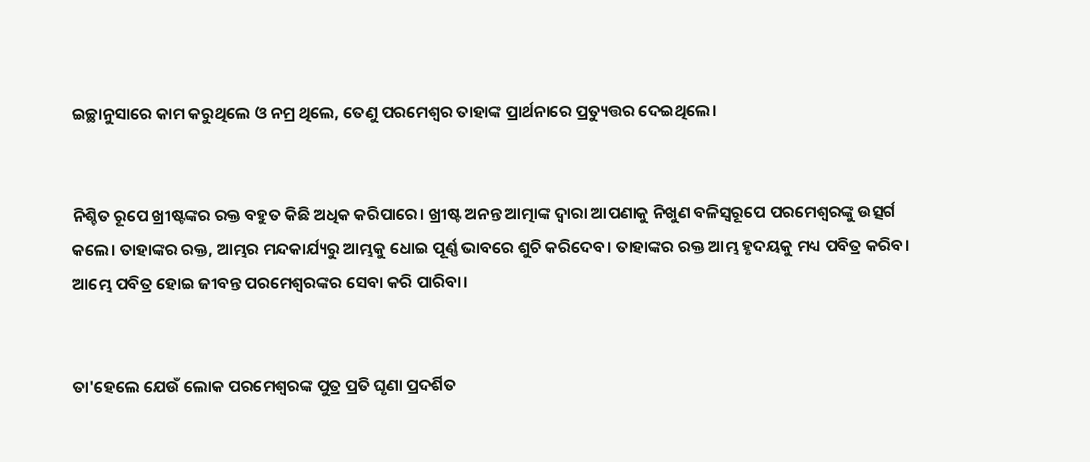ଇଚ୍ଛାନୁସାରେ କାମ କରୁଥିଲେ ଓ ନମ୍ର ଥିଲେ, ତେଣୁ ପରମେଶ୍ୱର ତାହାଙ୍କ ପ୍ରାର୍ଥନାରେ ପ୍ରତ୍ୟୁତ୍ତର ଦେଇଥିଲେ।


ନିଶ୍ଚିତ ରୂପେ ଖ୍ରୀଷ୍ଟଙ୍କର ରକ୍ତ ବହୁତ କିଛି ଅଧିକ କରିପାରେ। ଖ୍ରୀଷ୍ଟ ଅନନ୍ତ ଆତ୍ମାଙ୍କ ଦ୍ୱାରା ଆପଣାକୁ ନିଖୁଣ ବଳିସ୍ୱରୂପେ ପରମେଶ୍ୱରଙ୍କୁ ଉତ୍ସର୍ଗ କଲେ। ତାହାଙ୍କର ରକ୍ତ, ଆମ୍ଭର ମନ୍ଦକାର୍ଯ୍ୟରୁ ଆମ୍ଭକୁ ଧୋଇ ପୂର୍ଣ୍ଣ ଭାବରେ ଶୁଚି କରିଦେବ। ତାହାଙ୍କର ରକ୍ତ ଆମ୍ଭ ହୃଦୟକୁ ମଧ୍ୟ ପବିତ୍ର କରିବ। ଆମ୍ଭେ ପବିତ୍ର ହୋଇ ଜୀବନ୍ତ ପରମେଶ୍ୱରଙ୍କର ସେବା କରି ପାରିବା।


ତା'ହେଲେ ଯେଉଁ ଲୋକ ପରମେଶ୍ୱରଙ୍କ ପୁତ୍ର ପ୍ରତି ଘୃଣା ପ୍ରଦର୍ଶିତ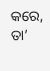କରେ, ତା’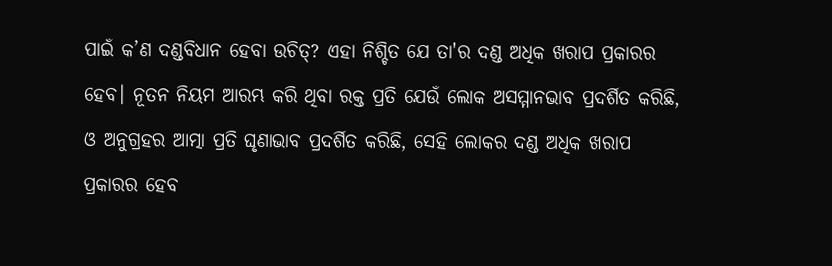ପାଇଁ କ’ଣ ଦଣ୍ଡବିଧାନ ହେବା ଉଚିତ୍? ଏହା ନିଶ୍ଚିତ ଯେ ତା'ର ଦଣ୍ଡ ଅଧିକ ଖରାପ ପ୍ରକାରର ହେବ। ନୂତନ ନିୟମ ଆରମ୍ଭ କରି ଥିବା ରକ୍ତ ପ୍ରତି ଯେଉଁ ଲୋକ ଅସମ୍ମାନଭାବ ପ୍ରଦର୍ଶିତ କରିଛି, ଓ ଅନୁଗ୍ରହର ଆତ୍ମା ପ୍ରତି ଘୃଣାଭାବ ପ୍ରଦର୍ଶିତ କରିଛି, ସେହି ଲୋକର ଦଣ୍ଡ ଅଧିକ ଖରାପ ପ୍ରକାରର ହେବ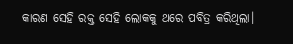କାରଣ ସେହି ରକ୍ତ ସେହି ଲୋକକୁ ଥରେ ପବିତ୍ର କରିଥିଲା।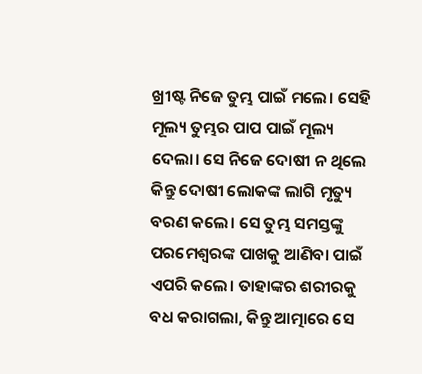ଖ୍ରୀଷ୍ଟ ନିଜେ ତୁମ୍ଭ ପାଇଁ ମଲେ। ସେହି ମୂଲ୍ୟ ତୁମ୍ଭର ପାପ ପାଇଁ ମୂଲ୍ୟ ଦେଲା। ସେ ନିଜେ ଦୋଷୀ ନ ଥିଲେ କିନ୍ତୁ ଦୋଷୀ ଲୋକଙ୍କ ଲାଗି ମୃତ୍ୟୁ ବରଣ କଲେ। ସେ ତୁମ୍ଭ ସମସ୍ତଙ୍କୁ ପରମେଶ୍ୱରଙ୍କ ପାଖକୁ ଆଣିବା ପାଇଁ ଏପରି କଲେ। ତାହାଙ୍କର ଶରୀରକୁ ବଧ କରାଗଲା, କିନ୍ତୁ ଆତ୍ମାରେ ସେ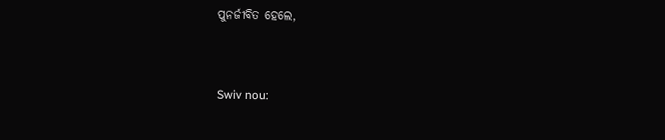ପୁନର୍ଜୀବିତ ହେଲେ,


Swiv nou: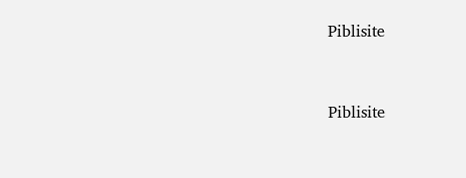Piblisite


Piblisite